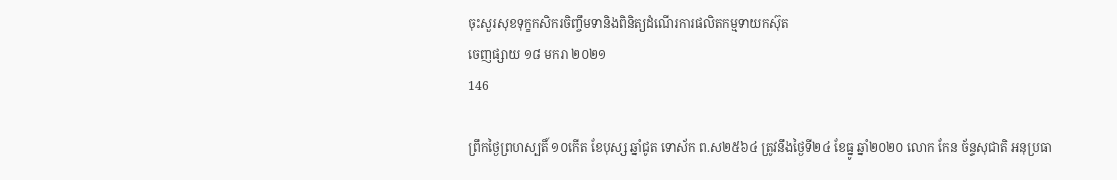ចុះសួរសុខទុក្ខកសិករចិញ្ចឹមទានិងពិនិត្យដំណើរការផលិតកម្មទាយកស៊ុត
ចេញផ្សាយ ១៨ មករា ២០២១
146

ព្រឹកថ្ងៃព្រហស្បតិ៍ ១០កើត ខែបុស្ស ឆ្នាំជូត ទោស័ក ព.ស២៥៦៤ ត្រូវនឹងថ្ងៃទី២៤ ខែធ្នូ ឆ្នាំ២០២០ លោក កែន ច័ន្ទសុជាតិ អនុប្រធា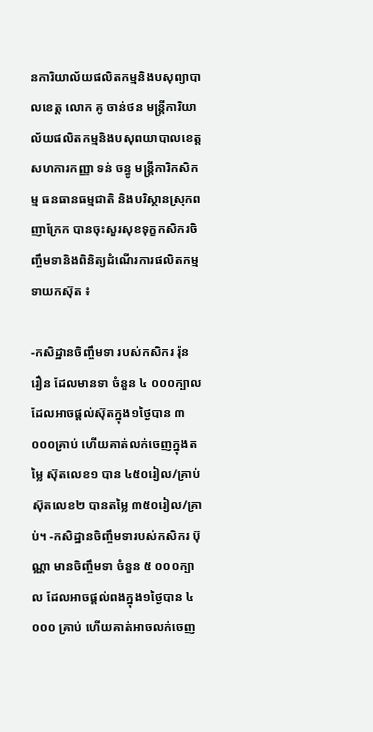នការិយាល័យផលិតកម្មនិងបសុព្យាបាលខេត្ត លោក គូ ចាន់ថន មន្ត្រីការិយាល័យផលិតកម្មនិងបសុពយាបាលខេត្ត សហការកញ្ញា ទន់ ចន្ធូ មន្ត្រីការិកសិកម្ម ធនធានធម្មជាតិ និងបរិស្ថានស្រុកពញាក្រែក បានចុះសួរសុខទុក្ខកសិករចិញ្ចឹមទានិងពិនិត្យដំណើរការផលិតកម្មទាយកស៊ុត ៖

-កសិដ្ឋានចិញ្ចឹមទា របស់កសិករ រ៉ុន រឿន ដែលមានទា ចំនួន ៤ ០០០ក្បាល ដែលអាចផ្តល់ស៊ុតក្នុង១ថ្ងៃបាន ៣ ០០០គ្រាប់ ហើយគាត់លក់ចេញក្នុងតម្លៃ ស៊ុតលេខ១ បាន ៤៥០រៀល/គ្រាប់ ស៊ុតលេខ២ បានតម្លៃ ៣៥០រៀល/គ្រាប់។ -កសិដ្ឋានចិញ្ចឹមទារបស់កសិករ ប៊ុណ្ណា មានចិញ្ចឹមទា ចំនួន ៥ ០០០ក្បាល ដែលអាចផ្តល់ពងក្នុង១ថ្ងៃបាន ៤ ០០០ គ្រាប់ ហើយគាត់អាចលក់ចេញ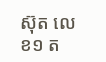ស៊ុត លេខ១ ត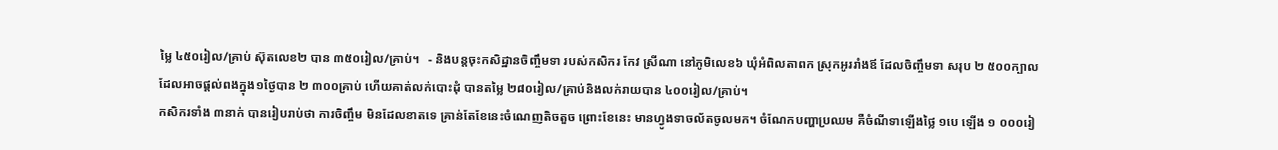ម្លៃ ៤៥០រៀល/គ្រាប់ ស៊ុតលេខ២ បាន ៣៥០រៀល/គ្រាប់។   - និងបន្តចុះកសិដ្ឋានចិញ្ចឹមទា របស់កសិករ កែវ ស្រីណា នៅភូមិលេខ៦ ឃុំអំពិលតាពក ស្រុកអូររាំងឪ ដែលចិញ្ចឹមទា សរុប ២ ៥០០ក្បាល ដែលអាចផ្តល់ពងក្នុង១ថ្ងៃបាន ២ ៣០០គ្រាប់ ហើយគាត់លក់បោះដុំ បានតម្លៃ ២៨០រៀល/គ្រាប់និងលក់រាយបាន ៤០០រៀល/គ្រាប់។
កសិករទាំង ៣នាក់ បានរៀបរាប់ថា ការចិញ្ចឹម មិនដែលខាតទេ គ្រាន់តែខែនេះចំណេញតិចតួច ព្រោះខែនេះ មានហ្វូងទាចល័តចូលមក។ ចំណែកបញ្ហាប្រឈម គឺចំណីទាឡើងថ្លៃ ១បេ ឡើង ១ ០០០រៀ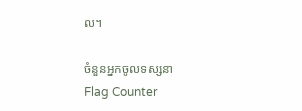ល។

ចំនួនអ្នកចូលទស្សនា
Flag Counter